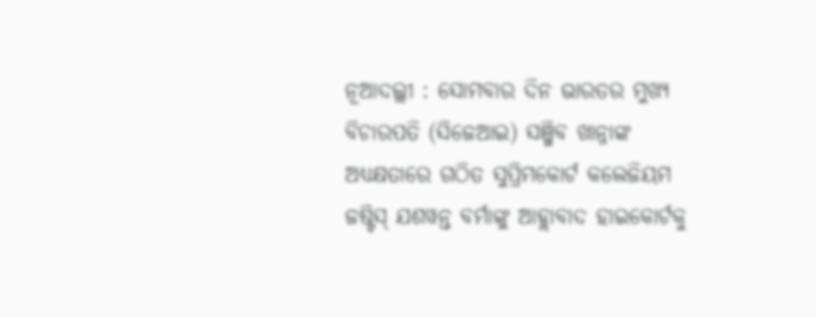ନୂଆଦଲ୍ଲୀ : ସୋମବାର ଦିନ ଭାରତର ମୁଖ୍ୟ ବିଚାରପତି (ସିଜେଆଇ) ସଞ୍ଜିବ ଖାନ୍ନାଙ୍କ ଅଧ୍ୟକ୍ଷତାରେ ଗଠିତ ସୁପ୍ରିମକୋର୍ଟ କଲେଜିୟମ ଜଷ୍ଟିସ୍ ଯଶୱନ୍ତ ବର୍ମାଙ୍କୁ ଆହ୍ଲାବାଦ ହାଇକୋର୍ଟକୁ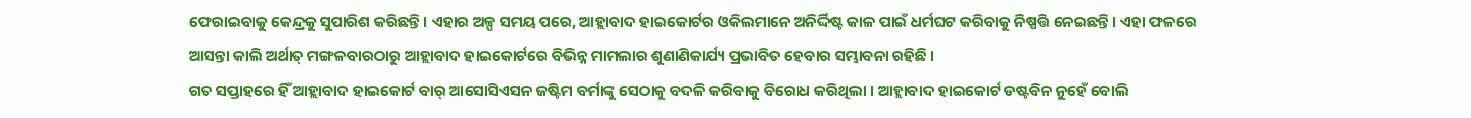ଫେରାଇବାକୁ କେନ୍ଦ୍ରକୁ ସୁପାରିଶ କରିଛନ୍ତି। ଏହାର ଅଳ୍ପ ସମୟ ପରେ, ଆହ୍ଲାବାଦ ହାଇକୋର୍ଟର ଓକିଲମାନେ ଅନିର୍ଦ୍ଦିଷ୍ଟ କାଳ ପାଇଁ ଧର୍ମଘଟ କରିବାକୁ ନିଷ୍ପତ୍ତି ନେଇଛନ୍ତି। ଏହା ଫଳରେ ଆସନ୍ତା କାଲି ଅର୍ଥାତ୍ ମଙ୍ଗଳବାରଠାରୁ ଆହ୍ଲାବାଦ ହାଇକୋର୍ଟରେ ବିଭିନ୍ନ ମାମଲାର ଶୁଣାଣିକାର୍ଯ୍ୟ ପ୍ରଭାବିତ ହେବାର ସମ୍ଭାବନା ରହିଛି ।
ଗତ ସପ୍ତାହରେ ହିଁ ଆହ୍ଲାବାଦ ହାଇକୋର୍ଟ ବାର୍ ଆସୋସିଏସନ ଜଷ୍ଟିମ ବର୍ମାଙ୍କୁ ସେଠାକୁ ବଦଳି କରିବାକୁ ବିରୋଧ କରିଥିଲା । ଆହ୍ଲାବାଦ ହାଇକୋର୍ଟ ଡଷ୍ଟବିନ ନୁହେଁ ବୋଲି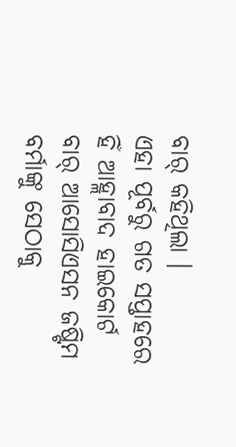ବାର୍ କହିଥିଲା ।
ଏହା ପୂର୍ବରୁ ଗତ ସପ୍ତାହରେ ହିଁ ଆହ୍ଲାବାଦ ହାଇକୋର୍ଟ ବାର୍ ଆସୋସିଏସନ ଜଷ୍ଟିମ ବର୍ମାଙ୍କୁ ସେଠାକୁ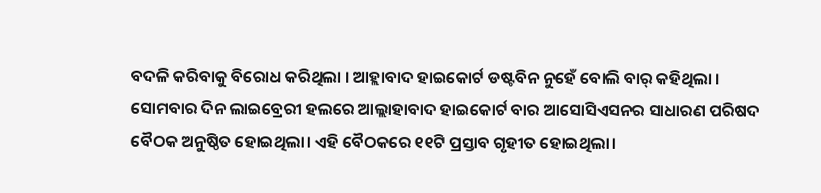ବଦଳି କରିବାକୁ ବିରୋଧ କରିଥିଲା । ଆହ୍ଲାବାଦ ହାଇକୋର୍ଟ ଡଷ୍ଟବିନ ନୁହେଁ ବୋଲି ବାର୍ କହିଥିଲା ।
ସୋମବାର ଦିନ ଲାଇବ୍ରେରୀ ହଲରେ ଆଲ୍ଲାହାବାଦ ହାଇକୋର୍ଟ ବାର ଆସୋସିଏସନର ସାଧାରଣ ପରିଷଦ ବୈଠକ ଅନୁଷ୍ଠିତ ହୋଇଥିଲା। ଏହି ବୈଠକରେ ୧୧ଟି ପ୍ରସ୍ତାବ ଗୃହୀତ ହୋଇଥିଲା।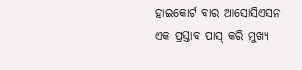ହାଇକୋର୍ଟ ବାର ଆସୋସିଏସନ ଏକ ପ୍ରସ୍ତାବ ପାସ୍ କରି ମୁଖ୍ୟ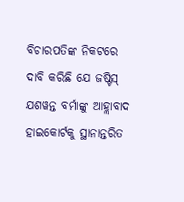ବିଚାରପତିଙ୍କ ନିକଟରେ ଦାବି କରିଛି ଯେ ଜଷ୍ଟିସ୍ ଯଶୱନ୍ତ ବର୍ମାଙ୍କୁ ଆହ୍ଲାବାଦ ହାଇକୋର୍ଟକୁ ସ୍ଥାନାନ୍ତରିତ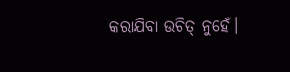କରାଯିବା ଉଚିତ୍ ନୁହେଁ।